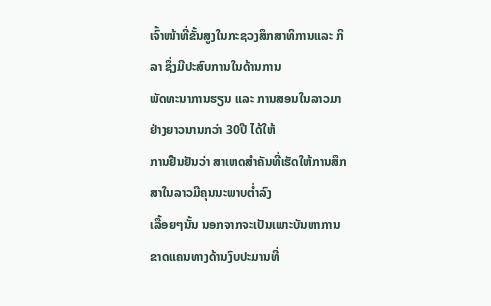ເຈົ້າໜ້າທີ່ຂັ້ນສູງໃນກະຊວງສຶກສາທິການແລະ ກິລາ ຊຶ່ງມີປະສົບການໃນດ້ານການ
ພັດທະນາການຮຽນ ແລະ ການສອນໃນລາວມາຢ່າງຍາວນານກວ່າ 30ປີ ໄດ້ໃຫ້
ການຢືນຢັນວ່າ ສາເຫດສໍາຄັນທີ່ເຮັດໃຫ້ການສຶກສາໃນລາວມີຄຸນນະພາບຕໍ່າລົງ
ເລື້ອຍໆນັ້ນ ນອກຈາກຈະເປັນເພາະບັນຫາການຂາດແຄນທາງດ້ານງົບປະມານທີ່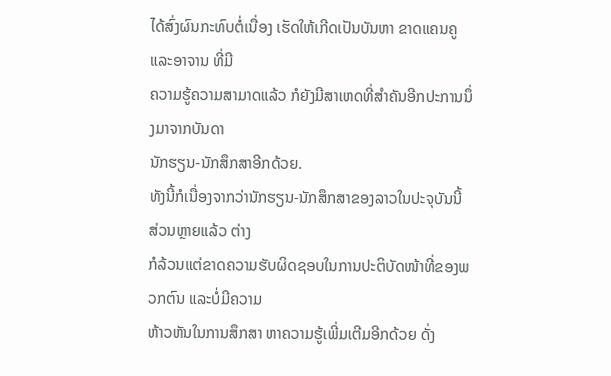ໄດ້ສົ່ງຜົນກະທົບຕໍ່ເນື່ອງ ເຮັດໃຫ້ເກີດເປັນບັນຫາ ຂາດແຄນຄູແລະອາຈານ ທີ່ມີ
ຄວາມຮູ້ຄວາມສາມາດແລ້ວ ກໍຍັງມີສາເຫດທີ່ສໍາຄັນອີກປະການນຶ່ງມາຈາກບັນດາ
ນັກຮຽນ-ນັກສຶກສາອີກດ້ວຍ.
ທັງນີ້ກໍເນື່ອງຈາກວ່ານັກຮຽນ-ນັກສຶກສາຂອງລາວໃນປະຈຸບັນນີ້ ສ່ວນຫຼາຍແລ້ວ ຕ່າງ
ກໍລ້ວນແຕ່ຂາດຄວາມຮັບຜິດຊອບໃນການປະຕິບັດໜ້າທີ່ຂອງພວກຕົນ ແລະບໍ່ມີຄວາມ
ຫ້າວຫັນໃນການສຶກສາ ຫາຄວາມຮູ້ເພີ່ມເຕີມອີກດ້ວຍ ດັ່ງ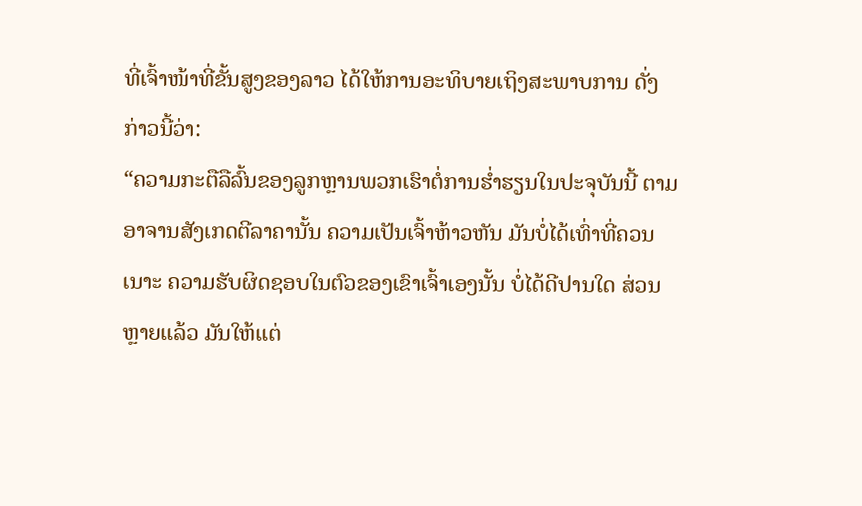ທີ່ເຈົ້າໜ້າທີ່ຂັ້ນສູງຂອງລາວ ໄດ້ໃຫ້ການອະທິບາຍເຖິງສະພາບການ ດັ່ງກ່າວນີ້ວ່າ:
“ຄວາມກະຕືລືລົ້ນຂອງລູກຫຼານພວກເຮົາຕໍ່ການຮໍ່າຮຽນໃນປະຈຸບັນນີ້ ຕາມ
ອາຈານສັງເກດຕີລາຄານັ້ນ ຄວາມເປັນເຈົ້າຫ້າວຫັນ ມັນບໍ່ໄດ້ເທົ່າທີ່ຄວນເນາະ ຄວາມຮັບຜິດຊອບໃນຕົວຂອງເຂົາເຈົ້າເອງນັ້ນ ບໍ່ໄດ້ດີປານໃດ ສ່ວນຫຼາຍແລ້ວ ມັນໃຫ້ແຕ່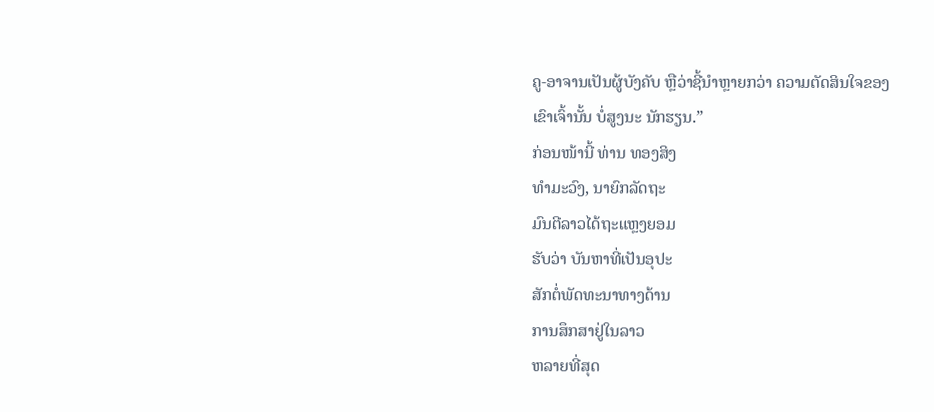ຄູ-ອາຈານເປັນຜູ້ບັງຄັບ ຫຼືວ່າຊີ້ນໍາຫຼາຍກວ່າ ຄວາມຕັດສິນໃຈຂອງ
ເຂົາເຈົ້ານັ້ນ ບໍ່ສູງນະ ນັກຮຽນ.”
ກ່ອນໜ້ານີ້ ທ່ານ ທອງສິງ
ທໍາມະວົງ, ນາຍົກລັດຖະ
ມົນຕີລາວໄດ້ຖະແຫຼງຍອມ
ຮັບວ່າ ບັນຫາທີ່ເປັນອຸປະ
ສັກຕໍ່ພັດທະນາທາງດ້ານ
ການສຶກສາຢູ່ໃນລາວ
ຫລາຍທີ່ສຸດ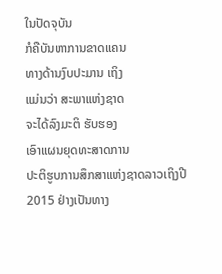ໃນປັດຈຸບັນ
ກໍຄືບັນຫາການຂາດແຄນ
ທາງດ້ານງົບປະມານ ເຖິງ
ແມ່ນວ່າ ສະພາແຫ່ງຊາດ
ຈະໄດ້ລົງມະຕິ ຮັບຮອງ
ເອົາແຜນຍຸດທະສາດການ
ປະຕິຮູບການສຶກສາແຫ່ງຊາດລາວເຖິງປີ 2015 ຢ່າງເປັນທາງ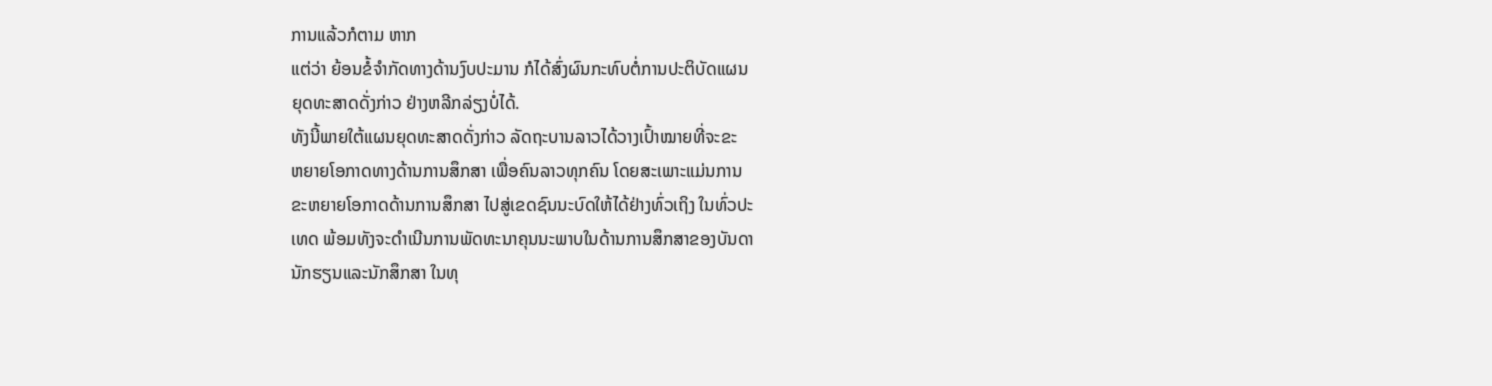ການແລ້ວກໍຕາມ ຫາກ
ແຕ່ວ່າ ຍ້ອນຂໍ້ຈໍາກັດທາງດ້ານງົບປະມານ ກໍໄດ້ສົ່ງຜົນກະທົບຕໍ່ການປະຕິບັດແຜນ
ຍຸດທະສາດດັ່ງກ່າວ ຢ່າງຫລີກລ່ຽງບໍ່ໄດ້.
ທັງນີ້ພາຍໃຕ້ແຜນຍຸດທະສາດດັ່ງກ່າວ ລັດຖະບານລາວໄດ້ວາງເປົ້າໝາຍທີ່ຈະຂະ
ຫຍາຍໂອກາດທາງດ້ານການສຶກສາ ເພື່ອຄົນລາວທຸກຄົນ ໂດຍສະເພາະແມ່ນການ
ຂະຫຍາຍໂອກາດດ້ານການສຶກສາ ໄປສູ່ເຂດຊົນນະບົດໃຫ້ໄດ້ຢ່າງທົ່ວເຖິງ ໃນທົ່ວປະ
ເທດ ພ້ອມທັງຈະດໍາເນີນການພັດທະນາຄຸນນະພາບໃນດ້ານການສຶກສາຂອງບັນດາ
ນັກຮຽນແລະນັກສຶກສາ ໃນທຸ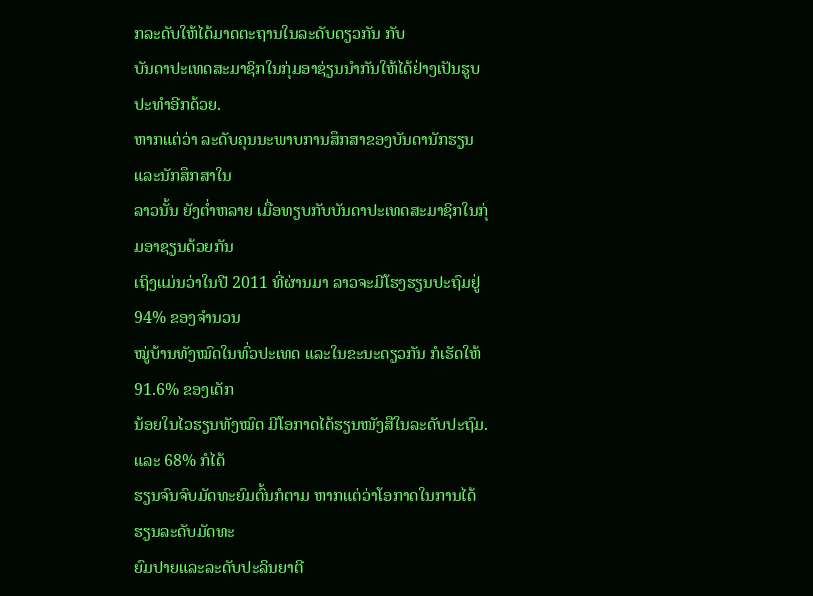ກລະດັບໃຫ້ໄດ້ມາດຕະຖານໃນລະດັບດຽວກັນ ກັບ
ບັນດາປະເທດສະມາຊິກໃນກຸ່ມອາຊ່ຽນນໍາກັນໃຫ້ໄດ້ຢ່າງເປັນຮູບປະທໍາອີກດ້ວຍ.
ຫາກແຕ່ວ່າ ລະດັບຄຸນນະພາບການສຶກສາຂອງບັນດານັກຮຽນ ແລະນັກສຶກສາໃນ
ລາວນັ້ນ ຍັງຕໍ່າຫລາຍ ເມື່ອທຽບກັບບັນດາປະເທດສະມາຊິກໃນກຸ່ມອາຊຽນດ້ວຍກັນ
ເຖິງແມ່ນວ່າໃນປີ 2011 ທີ່ຜ່ານມາ ລາວຈະມີໂຮງຮຽນປະຖົມຢູ່ 94% ຂອງຈໍານວນ
ໝູ່ບ້ານທັງໝົດໃນທົ່ວປະເທດ ແລະໃນຂະນະດຽວກັນ ກໍເຮັດໃຫ້ 91.6% ຂອງເດັກ
ນ້ອຍໃນໄວຮຽນທັງໝົດ ມີໂອກາດໄດ້ຮຽນໜັງສືໃນລະດັບປະຖົມ. ແລະ 68% ກໍໄດ້
ຮຽນຈົນຈົບມັດທະຍົມຕົ້ນກໍຕາມ ຫາກແຕ່ວ່າໂອກາດໃນການໄດ້ຮຽນລະດັບມັດທະ
ຍົມປາຍແລະລະດັບປະລິນຍາຕີ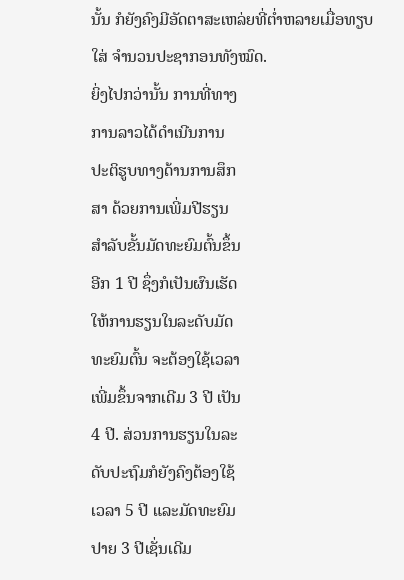ນັ້ນ ກໍຍັງຄົງມີອັດຕາສະເຫລ່ຍທີ່ຕໍ່າຫລາຍເມື່ອທຽບ
ໃສ່ ຈໍານວນປະຊາກອນທັງໝົດ.
ຍິ່ງໄປກວ່ານັ້ນ ການທີ່ທາງ
ການລາວໄດ້ດໍາເນີນການ
ປະຕິຮູບທາງດ້ານການສຶກ
ສາ ດ້ວຍການເພີ່ມປີຮຽນ
ສໍາລັບຂັ້ນມັດທະຍົມຕົ້ນຂຶ້ນ
ອີກ 1 ປີ ຊຶ່ງກໍເປັນຜົນເຮັດ
ໃຫ້ການຮຽນໃນລະດັບມັດ
ທະຍົມຕົ້ນ ຈະຕ້ອງໃຊ້ເວລາ
ເພີ່ມຂຶ້ນຈາກເດີມ 3 ປີ ເປັນ
4 ປີ. ສ່ວນການຮຽນໃນລະ
ດັບປະຖົມກໍຍັງຄົງຕ້ອງໃຊ້
ເວລາ 5 ປີ ແລະມັດທະຍົມ
ປາຍ 3 ປີເຊັ່ນເດີມ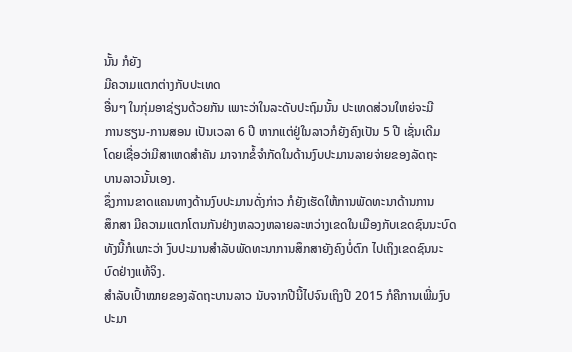ນັ້ນ ກໍຍັງ
ມີຄວາມແຕກຕ່າງກັບປະເທດ
ອື່ນໆ ໃນກຸ່ມອາຊ່ຽນດ້ວຍກັນ ເພາະວ່າໃນລະດັບປະຖົມນັ້ນ ປະເທດສ່ວນໃຫຍ່ຈະມີ
ການຮຽນ-ການສອນ ເປັນເວລາ 6 ປີ ຫາກແຕ່ຢູ່ໃນລາວກໍຍັງຄົງເປັນ 5 ປີ ເຊັ່ນເດີມ
ໂດຍເຊື່ອວ່າມີສາເຫດສໍາຄັນ ມາຈາກຂໍ້ຈໍາກັດໃນດ້ານງົບປະມານລາຍຈ່າຍຂອງລັດຖະ
ບານລາວນັ້ນເອງ.
ຊຶ່ງການຂາດແຄນທາງດ້ານງົບປະມານດັ່ງກ່າວ ກໍຍັງເຮັດໃຫ້ການພັດທະນາດ້ານການ
ສຶກສາ ມີຄວາມແຕກໂຕນກັນຢ່າງຫລວງຫລາຍລະຫວ່າງເຂດໃນເມືອງກັບເຂດຊົນນະບົດ
ທັງນີ້ກໍເພາະວ່າ ງົບປະມານສໍາລັບພັດທະນາການສຶກສາຍັງຄົງບໍ່ຕົກ ໄປເຖິງເຂດຊົນນະ
ບົດຢ່າງແທ້ຈິງ.
ສໍາລັບເປົ້າໝາຍຂອງລັດຖະບານລາວ ນັບຈາກປີນີ້ໄປຈົນເຖິງປີ 2015 ກໍຄືການເພີ່ມງົບ
ປະມາ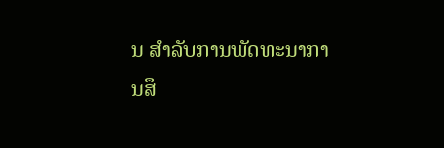ນ ສໍາລັບການພັດທະນາການສຶ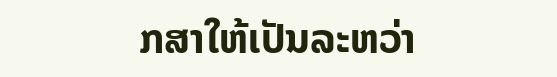ກສາໃຫ້ເປັນລະຫວ່າ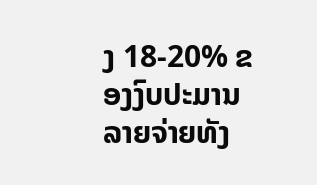ງ 18-20% ຂອງງົບປະມານ
ລາຍຈ່າຍທັງ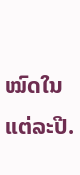ໝົດໃນແຕ່ລະປີ.